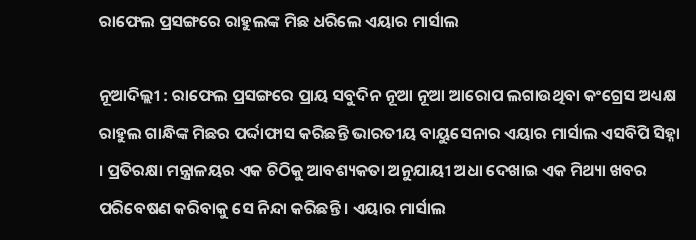ରାଫେଲ ପ୍ରସଙ୍ଗରେ ରାହୁଲଙ୍କ ମିଛ ଧରିଲେ ଏୟାର ମାର୍ସାଲ

ନୂଆଦିଲ୍ଲୀ : ରାଫେଲ ପ୍ରସଙ୍ଗରେ ପ୍ରାୟ ସବୁଦିନ ନୂଆ ନୂଆ ଆରୋପ ଲଗାଉଥିବା କଂଗ୍ରେସ ଅଧ୍ୟକ୍ଷ ରାହୁଲ ଗାନ୍ଧିଙ୍କ ମିଛର ପର୍ଦ୍ଦାଫାସ କରିଛନ୍ତି ଭାରତୀୟ ବାୟୁସେନାର ଏୟାର ମାର୍ସାଲ ଏସବିପି ସିହ୍ନା । ପ୍ରତିରକ୍ଷା ମନ୍ତ୍ରାଳୟର ଏକ ଚିଠିକୁ ଆବଶ୍ୟକତା ଅନୁଯାୟୀ ଅଧା ଦେଖାଇ ଏକ ମିଥ୍ୟା ଖବର ପରିବେଷଣ କରିବାକୁ ସେ ନିନ୍ଦା କରିଛନ୍ତି । ଏୟାର ମାର୍ସାଲ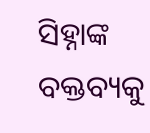ସିହ୍ନାଙ୍କ ବକ୍ତବ୍ୟକୁ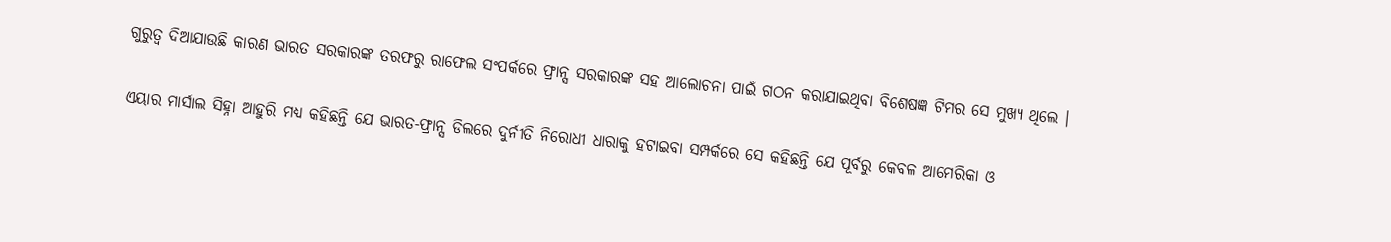ଗୁରୁତ୍ୱ ଦିଆଯାଉଛି କାରଣ ଭାରତ ସରକାରଙ୍କ ତରଫରୁ ରାଫେଲ ସଂପର୍କରେ ଫ୍ରାନ୍ସ ସରକାରଙ୍କ ସହ ଆଲୋଚନା ପାଇଁ ଗଠନ କରାଯାଇଥିବା ବିଶେଷଜ୍ଞ ଟିମର ସେ ମୁଖ୍ୟ ଥିଲେ ।

ଏୟାର ମାର୍ସାଲ ସିହ୍ନା ଆହୁରି ମଧ୍ୟ କହିଛନ୍ତି ଯେ ଭାରତ-ଫ୍ରାନ୍ସ ଡିଲରେ ଦୁର୍ନୀତି ନିରୋଧୀ ଧାରାକୁ ହଟାଇବା ସମ୍ପର୍କରେ ସେ କହିଛନ୍ତି ଯେ ପୂର୍ବରୁ କେବଳ ଆମେରିକା ଓ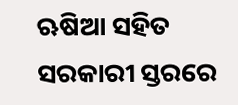ଋଷିଆ ସହିତ ସରକାରୀ ସ୍ତରରେ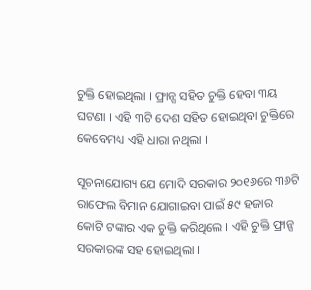ଚୁକ୍ତି ହୋଇଥିଲା । ଫ୍ରାନ୍ସ ସହିତ ଚୁକ୍ତି ହେବା ୩ୟ ଘଟଣା । ଏହି ୩ଟି ଦେଶ ସହିତ ହୋଇଥିବା ଚୁକ୍ତିରେ କେବେମଧ୍ୟ ଏହି ଧାରା ନଥିଲା ।

ସୂଚନାଯୋଗ୍ୟ ଯେ ମୋଦି ସରକାର ୨୦୧୬ରେ ୩୬ଟି ରାଫେଲ ବିମାନ ଯୋଗାଇବା ପାଇଁ ୫୯ ହଜାର କୋଟି ଟଙ୍କାର ଏକ ଚୁକ୍ତି କରିଥିଲେ । ଏହି ଚୁକ୍ତି ଫ୍ରାନ୍ସ ସରକାରଙ୍କ ସହ ହୋଇଥିଲା ।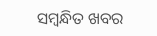ସମ୍ବନ୍ଧିତ ଖବର